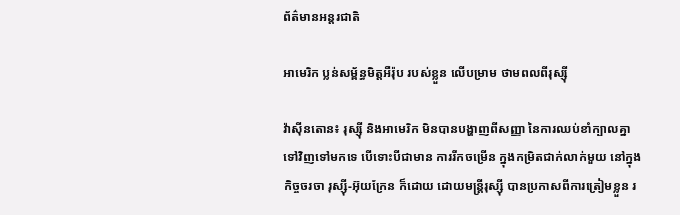ព័ត៌មានអន្តរជាតិ

អាមេរិក ប្លន់សម្ព័ន្ធមិត្តអឺរ៉ុប របស់ខ្លួន លើបម្រាម ថាមពលពីរុស្ស៊ី

វ៉ាស៊ីនតោន៖ រុស្ស៊ី និងអាមេរិក មិនបានបង្ហាញពីសញ្ញា នៃការឈប់ខាំក្បាលគ្នា ទៅវិញទៅមកទេ បើទោះបីជាមាន ការរីកចម្រើន ក្នុងកម្រិតជាក់លាក់មួយ នៅក្នុងកិច្ចចរចា រុស្ស៊ី-អ៊ុយក្រែន ក៏ដោយ ដោយមន្ត្រីរុស្ស៊ី បានប្រកាសពីការត្រៀមខ្លួន រ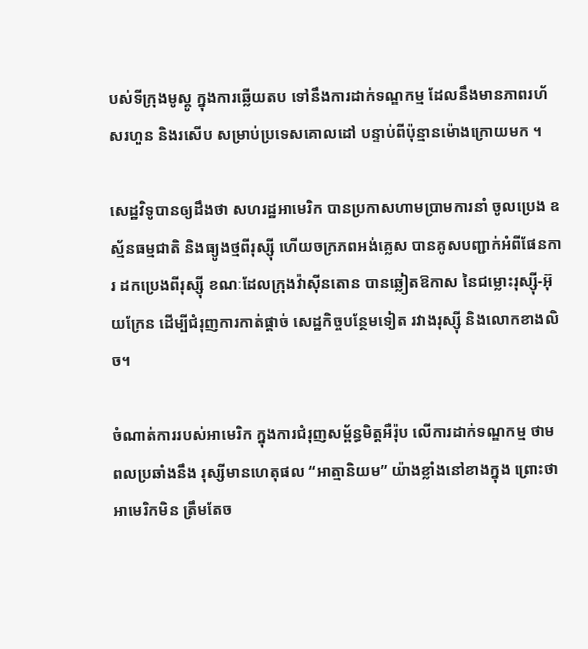បស់ទីក្រុងមូស្គូ ក្នុងការឆ្លើយតប ទៅនឹងការដាក់ទណ្ឌកម្ម ដែលនឹងមានភាពរហ័សរហួន និងរសើប សម្រាប់ប្រទេសគោលដៅ បន្ទាប់ពីប៉ុន្មានម៉ោងក្រោយមក ។

សេដ្ឋវិទូបានឲ្យដឹងថា សហរដ្ឋអាមេរិក បានប្រកាសហាមប្រាមការនាំ ចូលប្រេង ឧស្ម័នធម្មជាតិ និងធ្យូងថ្មពីរុស្ស៊ី ហើយចក្រភពអង់គ្លេស បានគូសបញ្ជាក់អំពីផែនការ ដកប្រេងពីរុស្ស៊ី ខណៈដែលក្រុងវ៉ាស៊ីនតោន បានឆ្លៀតឱកាស នៃជម្លោះរុស្ស៊ី-អ៊ុយក្រែន ដើម្បីជំរុញការកាត់ផ្តាច់ សេដ្ឋកិច្ចបន្ថែមទៀត រវាងរុស្ស៊ី និងលោកខាងលិច។

ចំណាត់ការរបស់អាមេរិក ក្នុងការជំរុញសម្ព័ន្ធមិត្តអឺរ៉ុប លើការដាក់ទណ្ឌកម្ម ថាមពលប្រឆាំងនឹង រុស្សីមានហេតុផល “អាត្មានិយម” យ៉ាងខ្លាំងនៅខាងក្នុង ព្រោះថា អាមេរិកមិន ត្រឹមតែច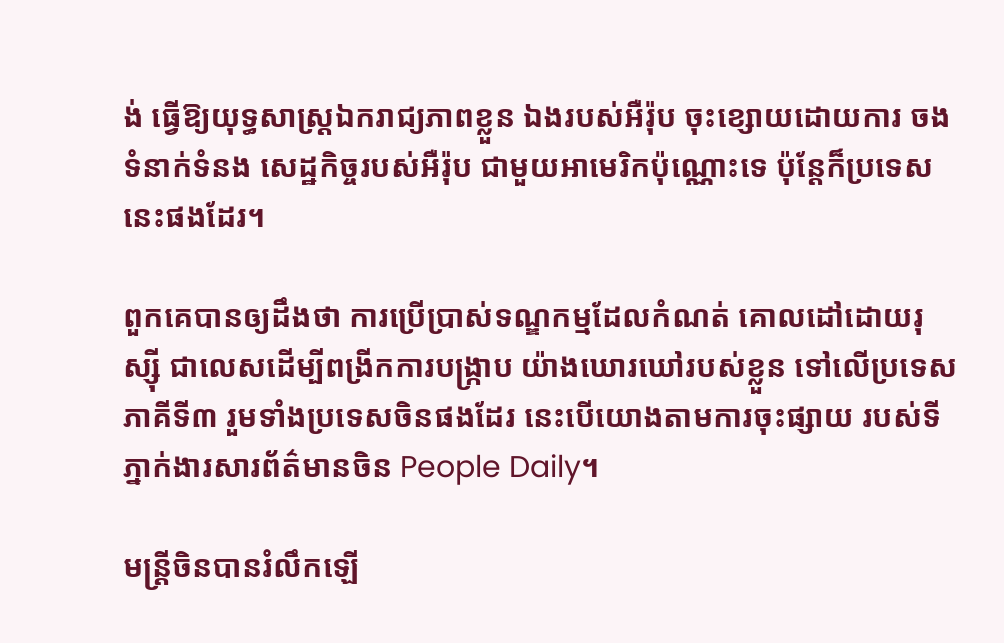ង់ ធ្វើឱ្យយុទ្ធសាស្ត្រឯករាជ្យភាពខ្លួន ឯងរបស់អឺរ៉ុប ចុះខ្សោយដោយការ ចងទំនាក់ទំនង សេដ្ឋកិច្ចរបស់អឺរ៉ុប ជាមួយអាមេរិកប៉ុណ្ណោះទេ ប៉ុន្តែក៏ប្រទេសនេះផងដែរ។

ពួកគេបានឲ្យដឹងថា ការប្រើប្រាស់ទណ្ឌកម្មដែលកំណត់ គោលដៅដោយរុស្ស៊ី ជាលេសដើម្បីពង្រីកការបង្រ្កាប យ៉ាងឃោរឃៅរបស់ខ្លួន ទៅលើប្រទេសភាគីទី៣ រួមទាំងប្រទេសចិនផងដែរ នេះបើយោងតាមការចុះផ្សាយ របស់ទីភ្នាក់ងារសារព័ត៌មានចិន People Daily។

មន្ត្រីចិនបានរំលឹកឡើ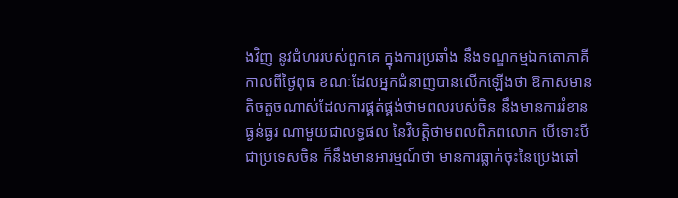ងវិញ នូវជំហររបស់ពួកគេ ក្នុងការប្រឆាំង នឹងទណ្ឌកម្មឯកតោភាគី កាលពីថ្ងៃពុធ ខណៈដែលអ្នកជំនាញបានលើកឡើងថា ឱកាសមានតិចតួចណាស់ដែលការផ្គត់ផ្គង់ថាមពលរបស់ចិន នឹងមានការរំខានធ្ងន់ធ្ងរ ណាមួយជាលទ្ធផល នៃវិបត្តិថាមពលពិភពលោក បើទោះបីជាប្រទេសចិន ក៏នឹងមានអារម្មណ៍ថា មានការធ្លាក់ចុះនៃប្រេងឆៅ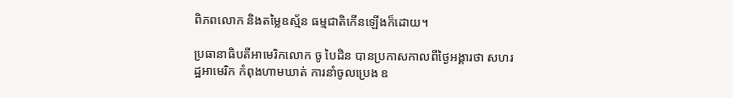ពិភពលោក និងតម្លៃឧស្ម័ន ធម្មជាតិកើនឡើងក៏ដោយ។

ប្រធានាធិបតីអាមេរិកលោក ចូ បៃដិន បានប្រកាសកាលពីថ្ងៃអង្គារថា សហរដ្ឋអាមេរិក កំពុងហាមឃាត់ ការនាំចូលប្រេង ឧ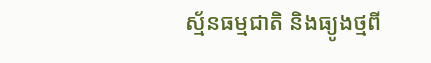ស្ម័នធម្មជាតិ និងធ្យូងថ្មពី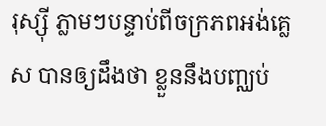រុស្ស៊ី ភ្លាមៗបន្ទាប់ពីចក្រភពអង់គ្លេស បានឲ្យដឹងថា ខ្លួននឹងបញ្ឈប់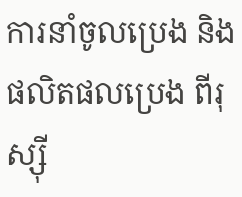ការនាំចូលប្រេង និងផលិតផលប្រេង ពីរុស្ស៊ី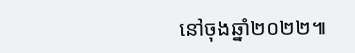នៅចុងឆ្នាំ២០២២៕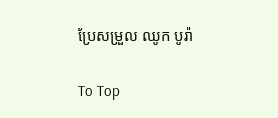ប្រែសម្រួល ឈូក បូរ៉ា

To Top